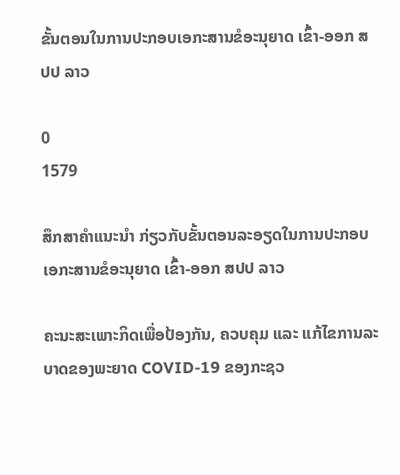ຂັ້ນຕອນໃນການປະກອບເອກະສານຂໍອະນຸຍາດ ເຂົ້າ-ອອກ ສປປ ລາວ

0
1579

ສຶກສາຄໍາແນະນໍາ ກ່ຽວກັບຂັ້ນຕອນລະອຽດໃນການປະກອບເອກະສານຂໍອະນຸຍາດ ເຂົ້າ-ອອກ ສປປ ລາວ

ຄະນະສະເພາະກິດເພື່ອປ້ອງກັນ, ຄວບຄຸມ ແລະ ແກ້ໄຂການລະບາດຂອງພະຍາດ COVID-19 ຂອງກະຊວ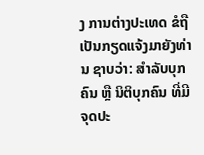ງ ການຕ່າງປະເທດ ຂໍຖືເປັນກຽດແຈ້ງມາຍັງທ່ານ ຊາບວ່າ: ສໍາລັບບຸກຄົນ ຫຼື ນິຕິບຸກຄົນ ທີ່ມີຈຸດປະ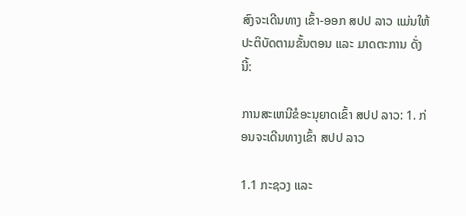ສົງຈະເດີນທາງ ເຂົ້າ-ອອກ ສປປ ລາວ ແມ່ນໃຫ້ປະຕິບັດຕາມຂັ້ນຕອນ ແລະ ມາດຕະການ ດັ່ງນີ້:

ການສະເຫນີຂໍອະນຸຍາດເຂົ້າ ສປປ ລາວ: 1. ກ່ອນຈະເດີນທາງເຂົ້າ ສປປ ລາວ

1.1 ກະຊວງ ແລະ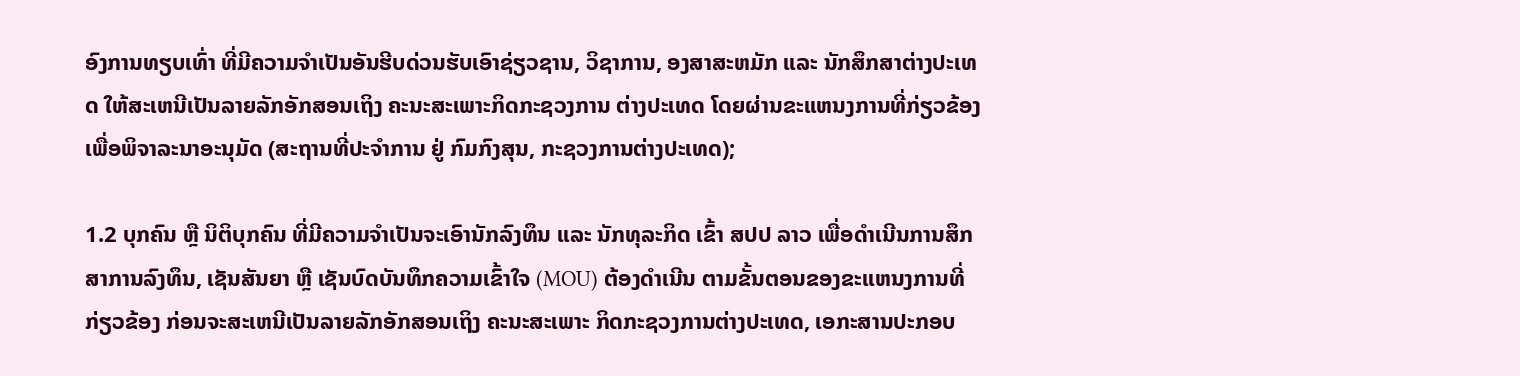ອົງການທຽບເທົ່າ ທີ່ມີຄວາມຈໍາເປັນອັນຮີບດ່ວນຮັບເອົາຊ່ຽວຊານ, ວິຊາການ, ອງສາສະຫມັກ ແລະ ນັກສຶກສາຕ່າງປະເທດ ໃຫ້ສະເຫນີເປັນລາຍລັກອັກສອນເຖິງ ຄະນະສະເພາະກິດກະຊວງການ ຕ່າງປະເທດ ໂດຍຜ່ານຂະແຫນງການທີ່ກ່ຽວຂ້ອງ ເພື່ອພິຈາລະນາອະນຸມັດ (ສະຖານທີ່ປະຈໍາການ ຢູ່ ກົມກົງສຸນ, ກະຊວງການຕ່າງປະເທດ);

1.2 ບຸກຄົນ ຫຼື ນິຕິບຸກຄົນ ທີ່ມີຄວາມຈໍາເປັນຈະເອົານັກລົງທຶນ ແລະ ນັກທຸລະກິດ ເຂົ້າ ສປປ ລາວ ເພື່ອດໍາເນີນການສຶກສາການລົງທຶນ, ເຊັນສັນຍາ ຫຼື ເຊັນບົດບັນທຶກຄວາມເຂົ້າໃຈ (MOU) ຕ້ອງດໍາເນີນ ຕາມຂັ້ນຕອນຂອງຂະແຫນງການທີ່ກ່ຽວຂ້ອງ ກ່ອນຈະສະເຫນີເປັນລາຍລັກອັກສອນເຖິງ ຄະນະສະເພາະ ກິດກະຊວງການຕ່າງປະເທດ, ເອກະສານປະກອບ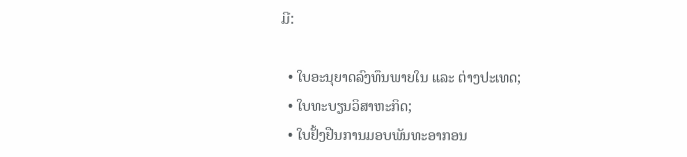ມີ:

  • ໃບອະນຸຍາດລົງທຶນພາຍໃນ ແລະ ຕ່າງປະເທດ;
  • ໃບທະບຽນວິສາຫະກິດ;
  • ໃບຢັ້ງຢືນການມອບພັນທະອາກອນ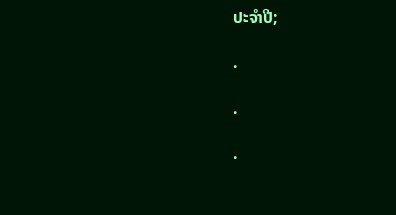ປະຈໍາປີ;

.

.

.